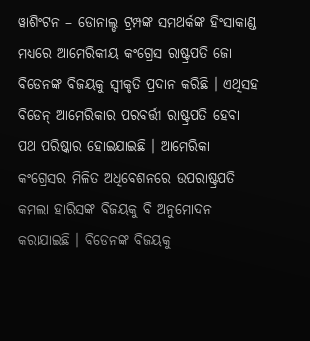ୱାଶିଂଟନ – ଡୋନାଲ୍ଡ ଟ୍ରମ୍ପଙ୍କ ସମଥର୍କଙ୍କ ହିଂସାକାଣ୍ଡ ମଧ୍ୟରେ ଆମେରିକୀୟ କଂଗ୍ରେସ ରାଷ୍ଟ୍ରପତି ଜୋ ବିଡେନଙ୍କ ବିଜୟକୁ ସ୍ୱୀକୃତି ପ୍ରଦାନ କରିଛି । ଏଥିସହ ବିଡେନ୍ ଆମେରିକାର ପରବର୍ତ୍ତୀ ରାଷ୍ଟ୍ରପତି ହେବା ପଥ ପରିଷ୍କାର ହୋଇଯାଇଛି । ଆମେରିକା କଂଗ୍ରେସର ମିଳିତ ଅଧିବେଶନରେ ଉପରାଷ୍ଟ୍ରପତି କମଲା ହାରିସଙ୍କ ବିଜୟକୁ ବି ଅନୁମୋଦନ କରାଯାଇଛି । ବିଡେନଙ୍କ ବିଜୟକୁ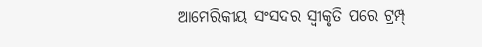ଆମେରିକୀୟ ସଂସଦର ସ୍ୱୀକୃତି ପରେ ଟ୍ରମ୍ପ୍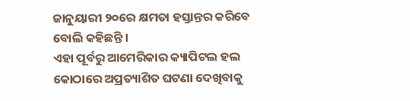ଜାନୁୟାରୀ ୨୦ରେ କ୍ଷମତା ହସ୍ତାନ୍ତର କରିବେ ବୋଲି କହିଛନ୍ତି ।
ଏହା ପୂର୍ବରୁ ଆମେରିକାର କ୍ୟାପିଟଲ ହଲ କୋଠାରେ ଅପ୍ରତ୍ୟାଶିତ ଘଟଣା ଦେଖିବାକୁ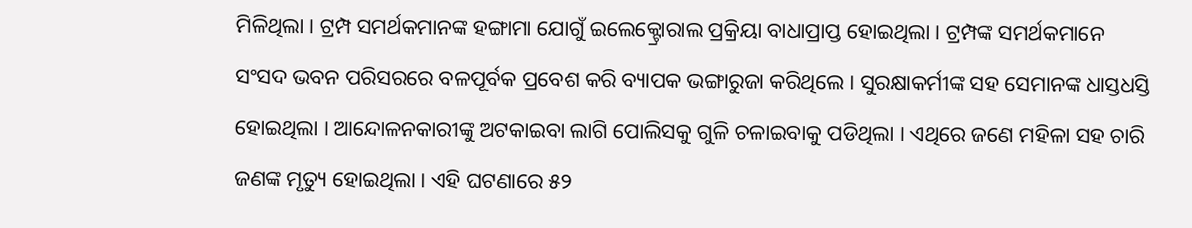ମିଳିଥିଲା । ଟ୍ରମ୍ପ ସମର୍ଥକମାନଙ୍କ ହଙ୍ଗାମା ଯୋଗୁଁ ଇଲେକ୍ଟ୍ରୋରାଲ ପ୍ରକ୍ରିୟା ବାଧାପ୍ରାପ୍ତ ହୋଇଥିଲା । ଟ୍ରମ୍ପଙ୍କ ସମର୍ଥକମାନେ ସଂସଦ ଭବନ ପରିସରରେ ବଳପୂର୍ବକ ପ୍ରବେଶ କରି ବ୍ୟାପକ ଭଙ୍ଗାରୁଜା କରିଥିଲେ । ସୁରକ୍ଷାକର୍ମୀଙ୍କ ସହ ସେମାନଙ୍କ ଧାସ୍ତଧସ୍ତି ହୋଇଥିଲା । ଆନ୍ଦୋଳନକାରୀଙ୍କୁ ଅଟକାଇବା ଲାଗି ପୋଲିସକୁ ଗୁଳି ଚଳାଇବାକୁ ପଡିଥିଲା । ଏଥିରେ ଜଣେ ମହିଳା ସହ ଚାରି ଜଣଙ୍କ ମୃତ୍ୟୁ ହୋଇଥିଲା । ଏହି ଘଟଣାରେ ୫୨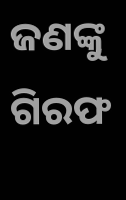ଜଣଙ୍କୁ ଗିରଫ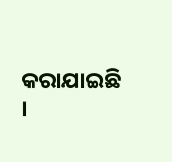କରାଯାଇଛି ।